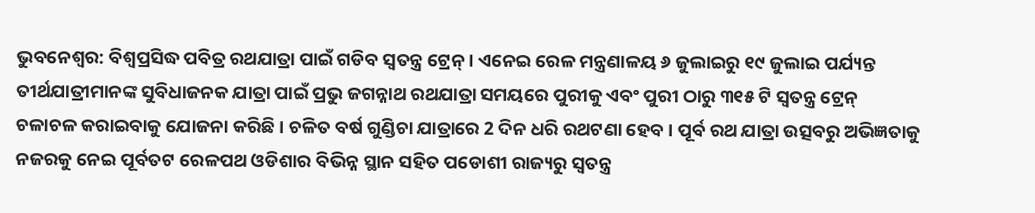ଭୁବନେଶ୍ବର: ବିଶ୍ବପ୍ରସିଦ୍ଧ ପବିତ୍ର ରଥଯାତ୍ରା ପାଇଁ ଗଡିବ ସ୍ୱତନ୍ତ୍ର ଟ୍ରେନ୍ । ଏନେଇ ରେଳ ମନ୍ତ୍ରଣାଳୟ ୬ ଜୁଲାଇରୁ ୧୯ ଜୁଲାଇ ପର୍ଯ୍ୟନ୍ତ ତୀର୍ଥଯାତ୍ରୀମାନଙ୍କ ସୁବିଧାଜନକ ଯାତ୍ରା ପାଇଁ ପ୍ରଭୁ ଜଗନ୍ନାଥ ରଥଯାତ୍ରା ସମୟରେ ପୁରୀକୁ ଏବଂ ପୁରୀ ଠାରୁ ୩୧୫ ଟି ସ୍ୱତନ୍ତ୍ର ଟ୍ରେନ୍ ଚଳାଚଳ କରାଇବାକୁ ଯୋଜନା କରିଛି । ଚଳିତ ବର୍ଷ ଗୁଣ୍ଡିଚା ଯାତ୍ରାରେ 2 ଦିନ ଧରି ରଥଟଣା ହେବ । ପୂର୍ବ ରଥ ଯାତ୍ରା ଉତ୍ସବରୁ ଅଭିଜ୍ଞତାକୁ ନଜରକୁ ନେଇ ପୂର୍ବତଟ ରେଳପଥ ଓଡିଶାର ବିଭିନ୍ନ ସ୍ଥାନ ସହିତ ପଡୋଶୀ ରାଜ୍ୟରୁ ସ୍ୱତନ୍ତ୍ର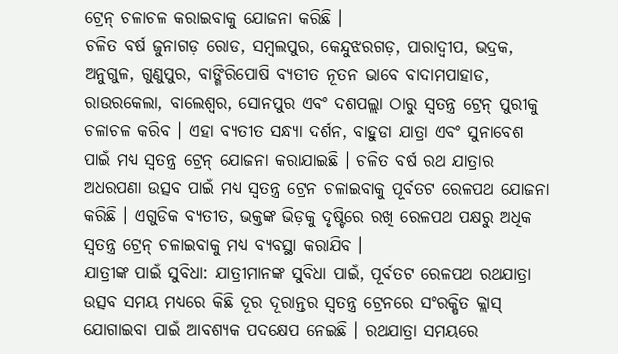ଟ୍ରେନ୍ ଚଳାଚଳ କରାଇବାକୁ ଯୋଜନା କରିଛି ।
ଚଳିତ ବର୍ଷ ଜୁନାଗଡ଼ ରୋଡ, ସମ୍ବଲପୁର, କେନ୍ଦୁଝରଗଡ଼, ପାରାଦ୍ବୀପ, ଭଦ୍ରକ, ଅନୁଗୁଳ, ଗୁଣୁପୁର, ବାଙ୍ଗିରିପୋଷି ବ୍ୟତୀତ ନୂତନ ଭାବେ ବାଦାମପାହାଡ, ରାଉରକେଲା, ବାଲେଶ୍ୱର, ସୋନପୁର ଏବଂ ଦଶପଲ୍ଲା ଠାରୁ ସ୍ୱତନ୍ତ୍ର ଟ୍ରେନ୍ ପୁରୀକୁ ଚଳାଚଳ କରିବ । ଏହା ବ୍ୟତୀତ ସନ୍ଧ୍ୟା ଦର୍ଶନ, ବାହୁଡା ଯାତ୍ରା ଏବଂ ସୁନାବେଶ ପାଇଁ ମଧ୍ୟ ସ୍ୱତନ୍ତ୍ର ଟ୍ରେନ୍ ଯୋଜନା କରାଯାଇଛି । ଚଳିତ ବର୍ଷ ରଥ ଯାତ୍ରାର ଅଧରପଣା ଉତ୍ସବ ପାଇଁ ମଧ୍ୟ ସ୍ୱତନ୍ତ୍ର ଟ୍ରେନ ଚଳାଇବାକୁ ପୂର୍ବତଟ ରେଳପଥ ଯୋଜନା କରିଛି । ଏଗୁଡିକ ବ୍ୟତୀତ, ଭକ୍ତଙ୍କ ଭିଡ଼କୁ ଦୃଷ୍ଟିରେ ରଖି ରେଳପଥ ପକ୍ଷରୁ ଅଧିକ ସ୍ୱତନ୍ତ୍ର ଟ୍ରେନ୍ ଚଳାଇବାକୁ ମଧ୍ୟ ବ୍ୟବସ୍ଥା କରାଯିବ ।
ଯାତ୍ରୀଙ୍କ ପାଇଁ ସୁବିଧା: ଯାତ୍ରୀମାନଙ୍କ ସୁବିଧା ପାଇଁ, ପୂର୍ବତଟ ରେଳପଥ ରଥଯାତ୍ରା ଉତ୍ସବ ସମୟ ମଧ୍ୟରେ କିଛି ଦୂର ଦୂରାନ୍ତର ସ୍ୱତନ୍ତ୍ର ଟ୍ରେନରେ ସଂରକ୍ଷିତ କ୍ଲାସ୍ ଯୋଗାଇବା ପାଇଁ ଆବଶ୍ୟକ ପଦକ୍ଷେପ ନେଇଛି । ରଥଯାତ୍ରା ସମୟରେ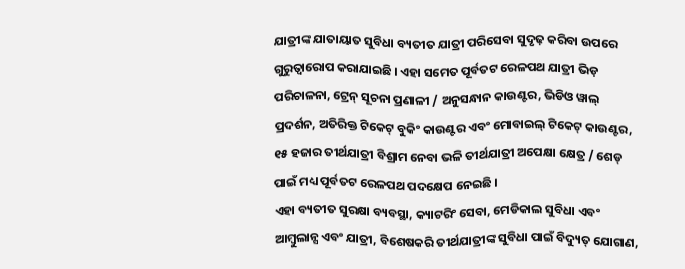ଯାତ୍ରୀଙ୍କ ଯାତାୟାତ ସୁବିଧା ବ୍ୟତୀତ ଯାତ୍ରୀ ପରିସେବା ସୁଦୃଢ଼ କରିବା ଉପରେ ଗୁରୁତ୍ୱାରୋପ କରାଯାଇଛି । ଏହା ସମେତ ପୂର୍ବତଟ ରେଳପଥ ଯାତ୍ରୀ ଭିଡ଼ ପରିଚାଳନା, ଟ୍ରେନ୍ ସୂଚନା ପ୍ରଣାଳୀ / ଅନୁସନ୍ଧାନ କାଉଣ୍ଟର, ଭିଡିଓ ୱାଲ୍ ପ୍ରଦର୍ଶନ, ଅତିରିକ୍ତ ଟିକେଟ୍ ବୁକିଂ କାଉଣ୍ଟର ଏବଂ ମୋବାଇଲ୍ ଟିକେଟ୍ କାଉଣ୍ଟର, ୧୫ ହଜାର ତୀର୍ଥଯାତ୍ରୀ ବିଶ୍ରାମ ନେବା ଭଳି ତୀର୍ଥଯାତ୍ରୀ ଅପେକ୍ଷା କ୍ଷେତ୍ର / ଶେଡ୍ ପାଇଁ ମଧ୍ୟ ପୂର୍ବତଟ ରେଳପଥ ପଦକ୍ଷେପ ନେଇଛି ।
ଏହା ବ୍ୟତୀତ ସୁରକ୍ଷା ବ୍ୟବସ୍ଥା, କ୍ୟାଟରିଂ ସେବା, ମେଡିକାଲ ସୁବିଧା ଏବଂ ଆମ୍ବୁଲାନ୍ସ ଏବଂ ଯାତ୍ରୀ, ବିଶେଷକରି ତୀର୍ଥଯାତ୍ରୀଙ୍କ ସୁବିଧା ପାଇଁ ବିଦ୍ୟୁତ୍ ଯୋଗାଣ,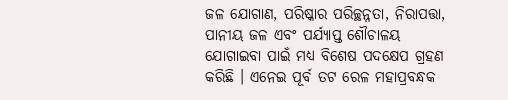ଜଳ ଯୋଗାଣ, ପରିଷ୍କାର ପରିଚ୍ଛନ୍ନତା, ନିରାପତ୍ତା, ପାନୀୟ ଜଳ ଏବଂ ପର୍ଯ୍ୟାପ୍ତ ଶୌଚାଳୟ ଯୋଗାଇବା ପାଇଁ ମଧ୍ୟ ବିଶେଷ ପଦକ୍ଷେପ ଗ୍ରହଣ କରିଛି । ଏନେଇ ପୂର୍ବ ତଟ ରେଳ ମହାପ୍ରବନ୍ଧକ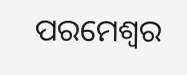ପରମେଶ୍ୱର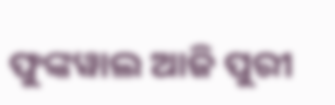ଫୁଙ୍କୱାଲ ଆଜି ପୁରୀ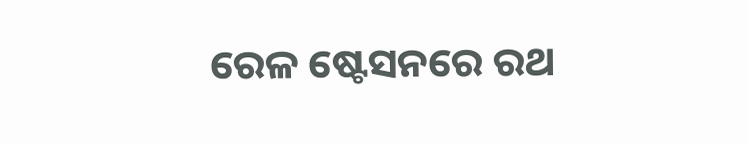ରେଳ ଷ୍ଟେସନରେ ରଥ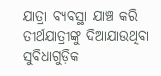ଯାତ୍ରା ବ୍ୟବସ୍ଥା ଯାଞ୍ଚ କରି ତୀର୍ଥଯାତ୍ରୀଙ୍କୁ ଦିଆଯାଉଥିବା ସୁବିଧାଗୁଡ଼ିକ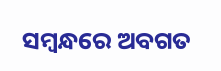ସମ୍ବନ୍ଧରେ ଅବଗତ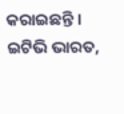କରାଇଛନ୍ତି ।
ଇଟିଭି ଭାରତ,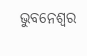ଭୁବନେଶ୍ବର